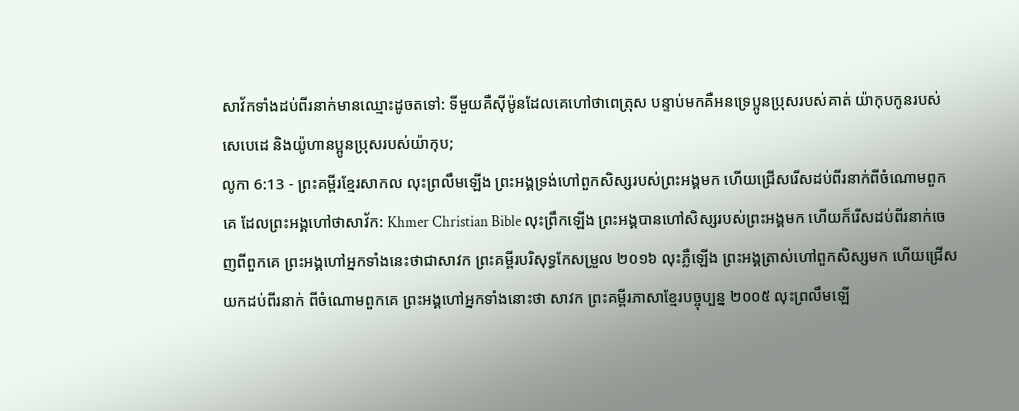សាវ័កទាំងដប់ពីរនាក់មានឈ្មោះដូចតទៅ: ទីមួយគឺស៊ីម៉ូនដែលគេហៅថាពេត្រុស បន្ទាប់មកគឺអនទ្រេប្អូនប្រុសរបស់គាត់ យ៉ាកុបកូនរបស់សេបេដេ និងយ៉ូហានប្អូនប្រុសរបស់យ៉ាកុប;
លូកា 6:13 - ព្រះគម្ពីរខ្មែរសាកល លុះព្រលឹមឡើង ព្រះអង្គទ្រង់ហៅពួកសិស្សរបស់ព្រះអង្គមក ហើយជ្រើសរើសដប់ពីរនាក់ពីចំណោមពួកគេ ដែលព្រះអង្គហៅថាសាវ័ក: Khmer Christian Bible លុះព្រឹកឡើង ព្រះអង្គបានហៅសិស្សរបស់ព្រះអង្គមក ហើយក៏រើសដប់ពីរនាក់ចេញពីពួកគេ ព្រះអង្គហៅអ្នកទាំងនេះថាជាសាវក ព្រះគម្ពីរបរិសុទ្ធកែសម្រួល ២០១៦ លុះភ្លឺឡើង ព្រះអង្គត្រាស់ហៅពួកសិស្សមក ហើយជ្រើសយកដប់ពីរនាក់ ពីចំណោមពួកគេ ព្រះអង្គហៅអ្នកទាំងនោះថា សាវក ព្រះគម្ពីរភាសាខ្មែរបច្ចុប្បន្ន ២០០៥ លុះព្រលឹមឡើ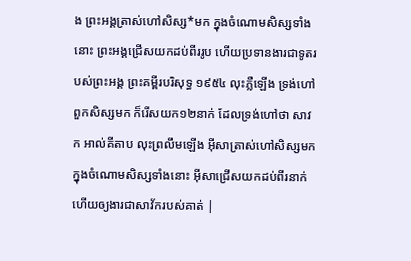ង ព្រះអង្គត្រាស់ហៅសិស្ស*មក ក្នុងចំណោមសិស្សទាំងនោះ ព្រះអង្គជ្រើសយកដប់ពីររូប ហើយប្រទានងារជាទូតរបស់ព្រះអង្គ ព្រះគម្ពីរបរិសុទ្ធ ១៩៥៤ លុះភ្លឺឡើង ទ្រង់ហៅពួកសិស្សមក ក៏រើសយក១២នាក់ ដែលទ្រង់ហៅថា សាវក អាល់គីតាប លុះព្រលឹមឡើង អ៊ីសាត្រាស់ហៅសិស្សមក ក្នុងចំណោមសិស្សទាំងនោះ អ៊ីសាជ្រើសយកដប់ពីរនាក់ ហើយឲ្យងារជាសាវ័ករបស់គាត់ |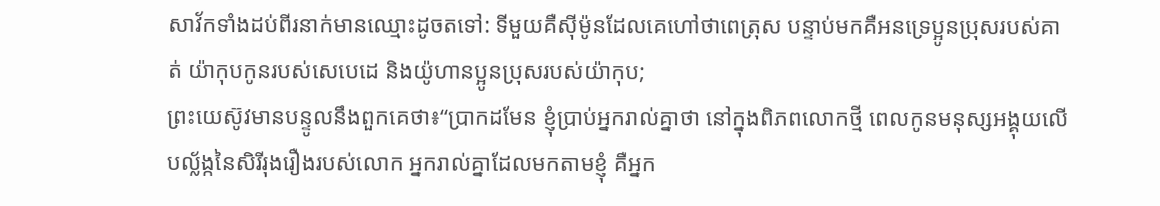សាវ័កទាំងដប់ពីរនាក់មានឈ្មោះដូចតទៅ: ទីមួយគឺស៊ីម៉ូនដែលគេហៅថាពេត្រុស បន្ទាប់មកគឺអនទ្រេប្អូនប្រុសរបស់គាត់ យ៉ាកុបកូនរបស់សេបេដេ និងយ៉ូហានប្អូនប្រុសរបស់យ៉ាកុប;
ព្រះយេស៊ូវមានបន្ទូលនឹងពួកគេថា៖“ប្រាកដមែន ខ្ញុំប្រាប់អ្នករាល់គ្នាថា នៅក្នុងពិភពលោកថ្មី ពេលកូនមនុស្សអង្គុយលើបល្ល័ង្កនៃសិរីរុងរឿងរបស់លោក អ្នករាល់គ្នាដែលមកតាមខ្ញុំ គឺអ្នក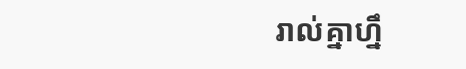រាល់គ្នាហ្នឹ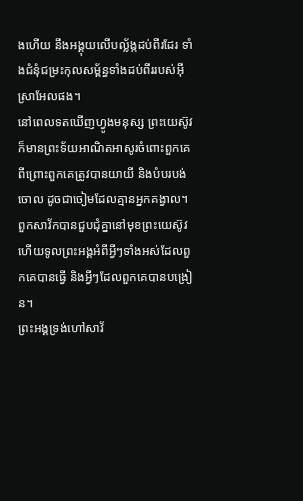ងហើយ នឹងអង្គុយលើបល្ល័ង្កដប់ពីរដែរ ទាំងជំនុំជម្រះកុលសម្ព័ន្ធទាំងដប់ពីររបស់អ៊ីស្រាអែលផង។
នៅពេលទតឃើញហ្វូងមនុស្ស ព្រះយេស៊ូវក៏មានព្រះទ័យអាណិតអាសូរចំពោះពួកគេ ពីព្រោះពួកគេត្រូវបានយាយី និងបំបរបង់ចោល ដូចជាចៀមដែលគ្មានអ្នកគង្វាល។
ពួកសាវ័កបានជួបជុំគ្នានៅមុខព្រះយេស៊ូវ ហើយទូលព្រះអង្គអំពីអ្វីៗទាំងអស់ដែលពួកគេបានធ្វើ និងអ្វីៗដែលពួកគេបានបង្រៀន។
ព្រះអង្គទ្រង់ហៅសាវ័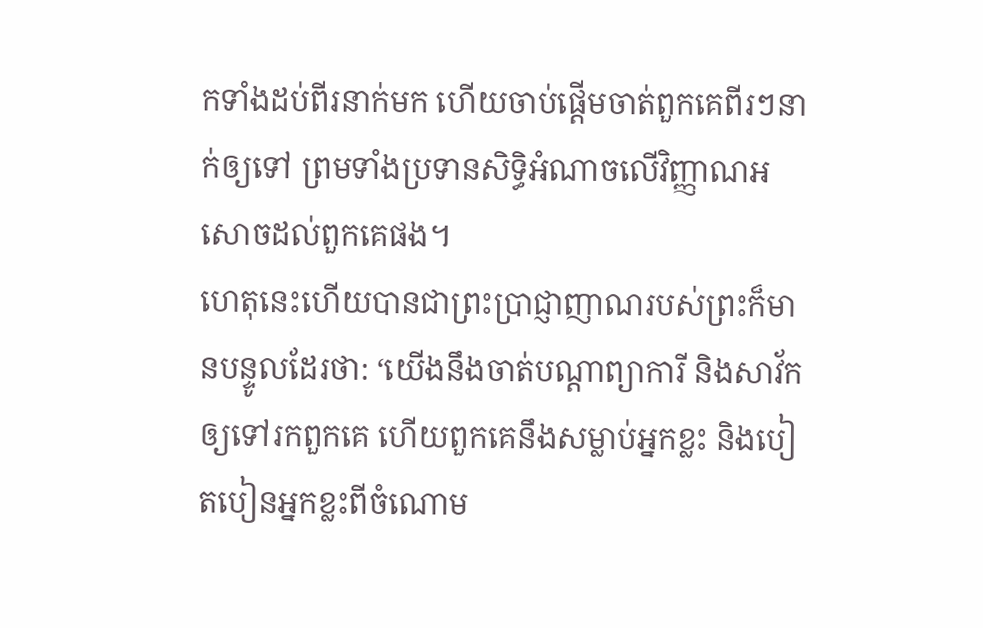កទាំងដប់ពីរនាក់មក ហើយចាប់ផ្ដើមចាត់ពួកគេពីរៗនាក់ឲ្យទៅ ព្រមទាំងប្រទានសិទ្ធិអំណាចលើវិញ្ញាណអសោចដល់ពួកគេផង។
ហេតុនេះហើយបានជាព្រះប្រាជ្ញាញាណរបស់ព្រះក៏មានបន្ទូលដែរថា: ‘យើងនឹងចាត់បណ្ដាព្យាការី និងសាវ័កឲ្យទៅរកពួកគេ ហើយពួកគេនឹងសម្លាប់អ្នកខ្លះ និងបៀតបៀនអ្នកខ្លះពីចំណោម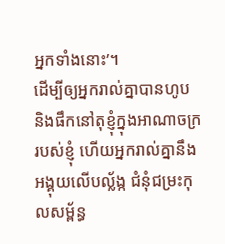អ្នកទាំងនោះ’។
ដើម្បីឲ្យអ្នករាល់គ្នាបានហូប និងផឹកនៅតុខ្ញុំក្នុងអាណាចក្ររបស់ខ្ញុំ ហើយអ្នករាល់គ្នានឹងអង្គុយលើបល្ល័ង្ក ជំនុំជម្រះកុលសម្ព័ន្ធ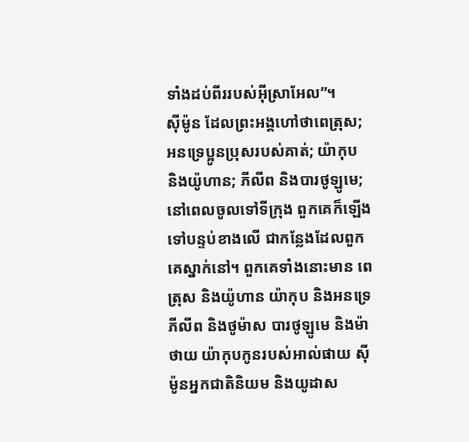ទាំងដប់ពីររបស់អ៊ីស្រាអែល”។
ស៊ីម៉ូន ដែលព្រះអង្គហៅថាពេត្រុស; អនទ្រេប្អូនប្រុសរបស់គាត់; យ៉ាកុប និងយ៉ូហាន; ភីលីព និងបារថូឡូមេ;
នៅពេលចូលទៅទីក្រុង ពួកគេក៏ឡើងទៅបន្ទប់ខាងលើ ជាកន្លែងដែលពួកគេស្នាក់នៅ។ ពួកគេទាំងនោះមាន ពេត្រុស និងយ៉ូហាន យ៉ាកុប និងអនទ្រេ ភីលីព និងថូម៉ាស បារថូឡូមេ និងម៉ាថាយ យ៉ាកុបកូនរបស់អាល់ផាយ ស៊ីម៉ូនអ្នកជាតិនិយម និងយូដាស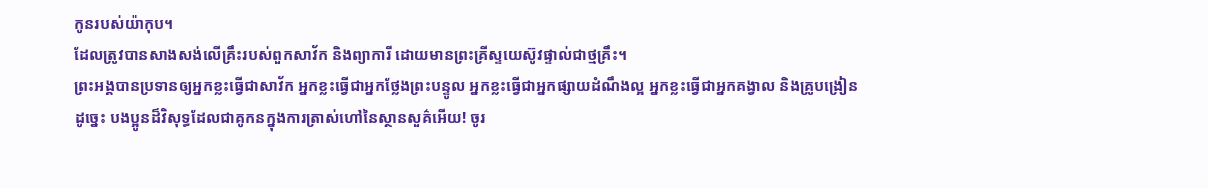កូនរបស់យ៉ាកុប។
ដែលត្រូវបានសាងសង់លើគ្រឹះរបស់ពួកសាវ័ក និងព្យាការី ដោយមានព្រះគ្រីស្ទយេស៊ូវផ្ទាល់ជាថ្មគ្រឹះ។
ព្រះអង្គបានប្រទានឲ្យអ្នកខ្លះធ្វើជាសាវ័ក អ្នកខ្លះធ្វើជាអ្នកថ្លែងព្រះបន្ទូល អ្នកខ្លះធ្វើជាអ្នកផ្សាយដំណឹងល្អ អ្នកខ្លះធ្វើជាអ្នកគង្វាល និងគ្រូបង្រៀន
ដូច្នេះ បងប្អូនដ៏វិសុទ្ធដែលជាគូកនក្នុងការត្រាស់ហៅនៃស្ថានសួគ៌អើយ! ចូរ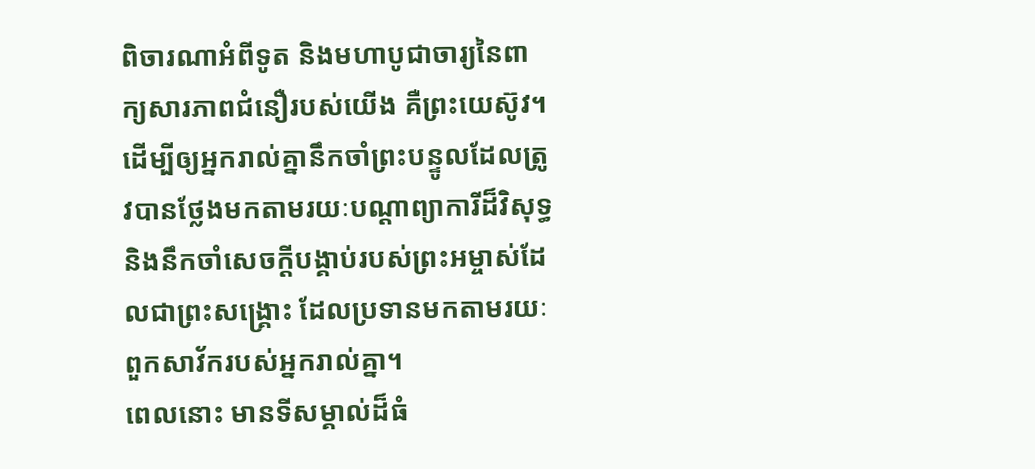ពិចារណាអំពីទូត និងមហាបូជាចារ្យនៃពាក្យសារភាពជំនឿរបស់យើង គឺព្រះយេស៊ូវ។
ដើម្បីឲ្យអ្នករាល់គ្នានឹកចាំព្រះបន្ទូលដែលត្រូវបានថ្លែងមកតាមរយៈបណ្ដាព្យាការីដ៏វិសុទ្ធ និងនឹកចាំសេចក្ដីបង្គាប់របស់ព្រះអម្ចាស់ដែលជាព្រះសង្គ្រោះ ដែលប្រទានមកតាមរយៈពួកសាវ័ករបស់អ្នករាល់គ្នា។
ពេលនោះ មានទីសម្គាល់ដ៏ធំ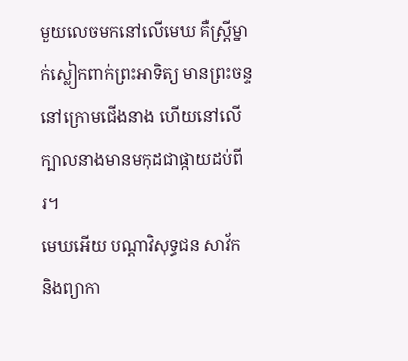មួយលេចមកនៅលើមេឃ គឺស្ត្រីម្នាក់ស្លៀកពាក់ព្រះអាទិត្យ មានព្រះចន្ទនៅក្រោមជើងនាង ហើយនៅលើក្បាលនាងមានមកុដជាផ្កាយដប់ពីរ។
មេឃអើយ បណ្ដាវិសុទ្ធជន សាវ័ក និងព្យាកា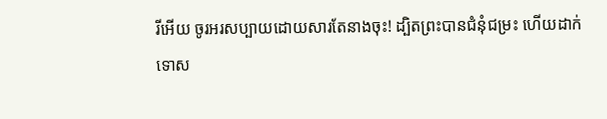រីអើយ ចូរអរសប្បាយដោយសារតែនាងចុះ! ដ្បិតព្រះបានជំនុំជម្រះ ហើយដាក់ទោស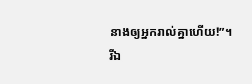នាងឲ្យអ្នករាល់គ្នាហើយ!”។
រីឯ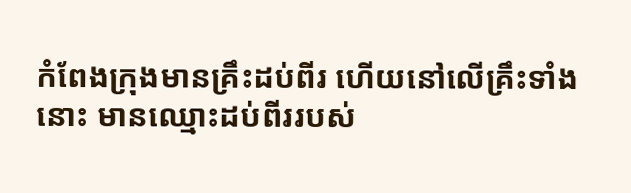កំពែងក្រុងមានគ្រឹះដប់ពីរ ហើយនៅលើគ្រឹះទាំងនោះ មានឈ្មោះដប់ពីររបស់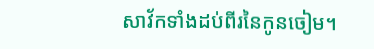សាវ័កទាំងដប់ពីរនៃកូនចៀម។